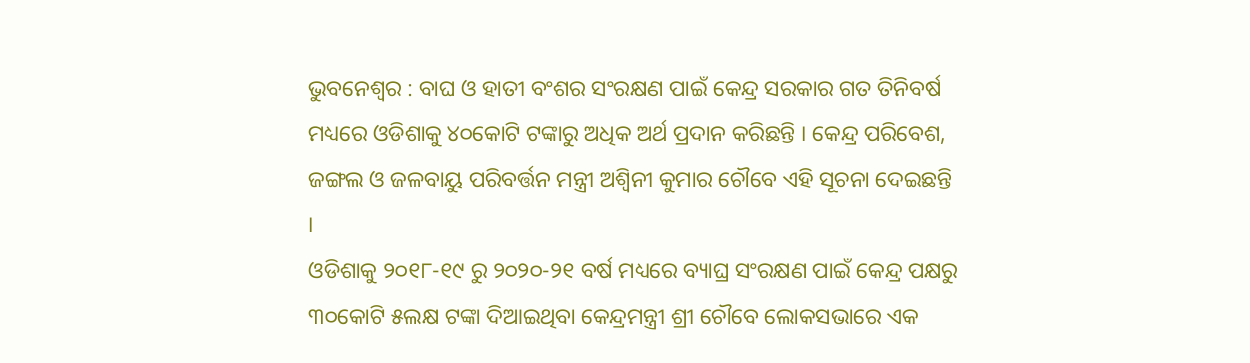ଭୁବନେଶ୍ୱର : ବାଘ ଓ ହାତୀ ବଂଶର ସଂରକ୍ଷଣ ପାଇଁ କେନ୍ଦ୍ର ସରକାର ଗତ ତିନିବର୍ଷ ମଧ୍ୟରେ ଓଡିଶାକୁ ୪୦କୋଟି ଟଙ୍କାରୁ ଅଧିକ ଅର୍ଥ ପ୍ରଦାନ କରିଛନ୍ତି । କେନ୍ଦ୍ର ପରିବେଶ, ଜଙ୍ଗଲ ଓ ଜଳବାୟୁ ପରିବର୍ତ୍ତନ ମନ୍ତ୍ରୀ ଅଶ୍ୱିନୀ କୁମାର ଚୌବେ ଏହି ସୂଚନା ଦେଇଛନ୍ତି ।
ଓଡିଶାକୁ ୨୦୧୮-୧୯ ରୁ ୨୦୨୦-୨୧ ବର୍ଷ ମଧ୍ୟରେ ବ୍ୟାଘ୍ର ସଂରକ୍ଷଣ ପାଇଁ କେନ୍ଦ୍ର ପକ୍ଷରୁ ୩୦କୋଟି ୫ଲକ୍ଷ ଟଙ୍କା ଦିଆଇଥିବା କେନ୍ଦ୍ରମନ୍ତ୍ରୀ ଶ୍ରୀ ଚୌବେ ଲୋକସଭାରେ ଏକ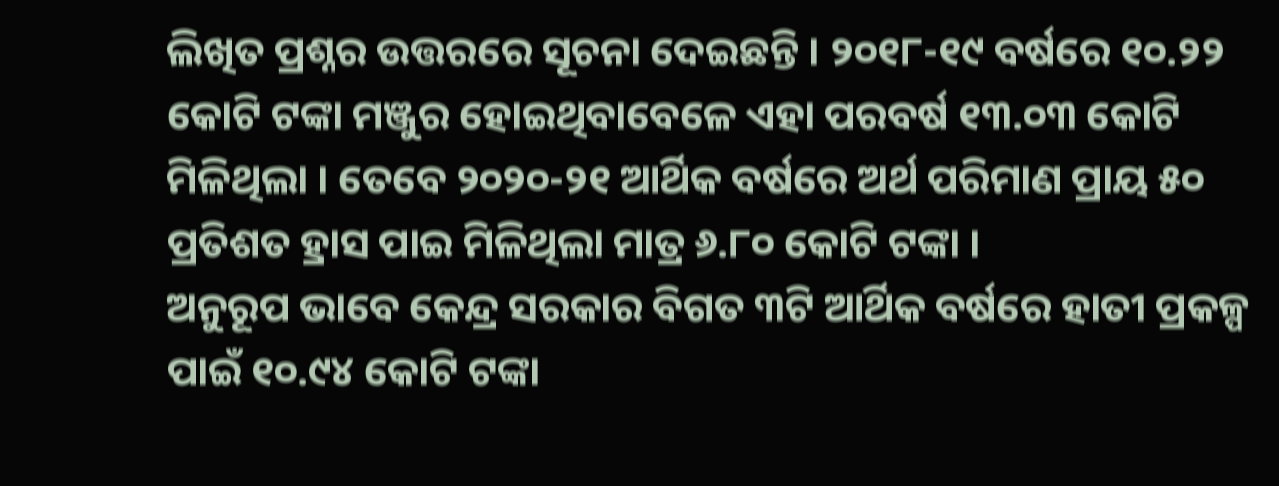ଲିଖିତ ପ୍ରଶ୍ନର ଉତ୍ତରରେ ସୂଚନା ଦେଇଛନ୍ତି । ୨୦୧୮-୧୯ ବର୍ଷରେ ୧୦.୨୨ କୋଟି ଟଙ୍କା ମଞ୍ଜୁର ହୋଇଥିବାବେଳେ ଏହା ପରବର୍ଷ ୧୩.୦୩ କୋଟି ମିଳିଥିଲା । ତେବେ ୨୦୨୦-୨୧ ଆର୍ଥିକ ବର୍ଷରେ ଅର୍ଥ ପରିମାଣ ପ୍ରାୟ ୫୦ ପ୍ରତିଶତ ହ୍ରାସ ପାଇ ମିଳିଥିଲା ମାତ୍ର ୬.୮୦ କୋଟି ଟଙ୍କା ।
ଅନୁରୂପ ଭାବେ କେନ୍ଦ୍ର ସରକାର ବିଗତ ୩ଟି ଆର୍ଥିକ ବର୍ଷରେ ହାତୀ ପ୍ରକଳ୍ପ ପାଇଁ ୧୦.୯୪ କୋଟି ଟଙ୍କା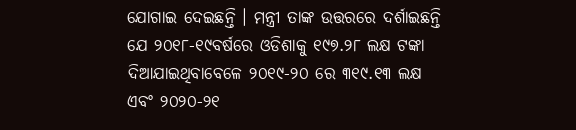ଯୋଗାଇ ଦେଇଛନ୍ତି । ମନ୍ତ୍ରୀ ତାଙ୍କ ଉତ୍ତରରେ ଦର୍ଶାଇଛନ୍ତି ଯେ ୨୦୧୮-୧୯ବର୍ଷରେ ଓଡିଶାକୁ ୧୯୭.୨୮ ଲକ୍ଷ ଟଙ୍କା ଦିଆଯାଇଥିବାବେଳେ ୨୦୧୯-୨୦ ରେ ୩୧୯.୧୩ ଲକ୍ଷ ଏବଂ ୨୦୨୦-୨୧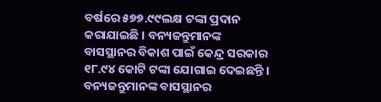ବର୍ଷରେ ୫୭୭.୯୯ଲକ୍ଷ ଟଙ୍କା ପ୍ରଦାନ କରାଯାଇଛି । ବନ୍ୟଜନ୍ତୁମାନଙ୍କ ବାସସ୍ଥାନର ବିକାଶ ପାଇଁ କେନ୍ଦ୍ର ସରକାର ୧୮.୯୪ କୋଟି ଟଙ୍କା ଯୋଗାଇ ଦେଇଛନ୍ତି ।
ବନ୍ୟଜନ୍ତୁମାନଙ୍କ ବାସସ୍ଥାନର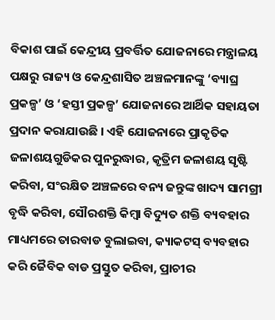ବିକାଶ ପାଇଁ କେନ୍ଦ୍ରୀୟ ପ୍ରବର୍ତ୍ତିତ ଯୋଜନାରେ ମନ୍ତ୍ରାଳୟ ପକ୍ଷରୁ ରାଜ୍ୟ ଓ କେନ୍ଦ୍ରଶାସିତ ଅଞ୍ଚଳମାନଙ୍କୁ ‘ବ୍ୟାଘ୍ର ପ୍ରକଳ୍ପ’ ଓ ‘ହସ୍ତୀ ପ୍ରକଳ୍ପ’ ଯୋଜନାରେ ଆର୍ଥିକ ସହାୟତା ପ୍ରଦାନ କରାଯାଉଛି । ଏହି ଯୋଜନାରେ ପ୍ରାକୃତିକ ଜଳାଶୟଗୁଡିକର ପୁନରୁଦ୍ଧାର, କୃତ୍ରିମ ଜଳାଶୟ ସୃଷ୍ଟି କରିବା, ସଂରକ୍ଷିତ ଅଞ୍ଚଳରେ ବନ୍ୟ ଜନ୍ତୁଙ୍କ ଖାଦ୍ୟ ସାମଗ୍ରୀ ବୃଦ୍ଧି କରିବା, ସୌରଶକ୍ତି କିମ୍ବା ବିଦ୍ୟୁତ ଶକ୍ତି ବ୍ୟବହାର ମାଧ୍ୟମରେ ତାରବାଡ ବୁଲାଇବା, କ୍ୟାକଟସ୍ ବ୍ୟବହାର କରି ଜୈବିକ ବାଡ ପ୍ରସ୍ତୁତ କରିବା, ପ୍ରାଚୀର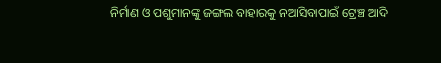ନିର୍ମାଣ ଓ ପଶୁମାନଙ୍କୁ ଜଙ୍ଗଲ ବାହାରକୁ ନଆସିବାପାଇଁ ଟ୍ରେଞ୍ଚ ଆଦି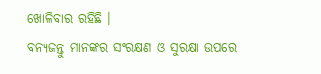ଖୋଳିବାର ରହିଛି ।
ବନ୍ୟଜନ୍ତୁ ମାନଙ୍କର ସଂରକ୍ଷଣ ଓ ସୁରକ୍ଷା ଉପରେ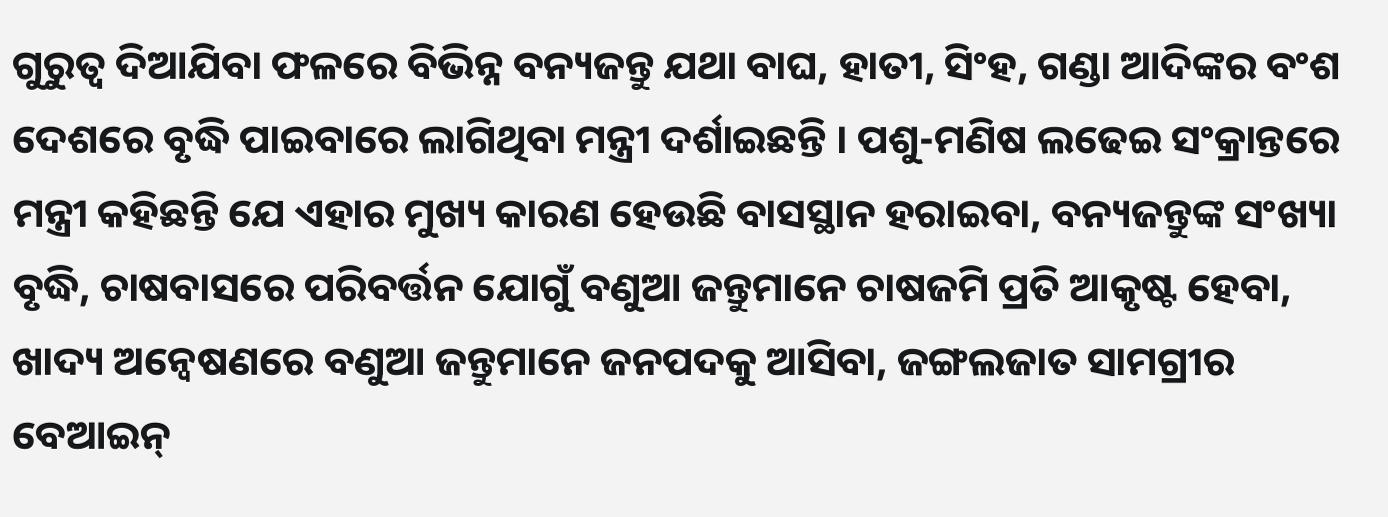ଗୁରୁତ୍ୱ ଦିଆଯିବା ଫଳରେ ବିଭିନ୍ନ ବନ୍ୟଜନ୍ତୁ ଯଥା ବାଘ, ହାତୀ, ସିଂହ, ଗଣ୍ଡା ଆଦିଙ୍କର ବଂଶ ଦେଶରେ ବୃଦ୍ଧି ପାଇବାରେ ଲାଗିଥିବା ମନ୍ତ୍ରୀ ଦର୍ଶାଇଛନ୍ତି । ପଶୁ-ମଣିଷ ଲଢେଇ ସଂକ୍ରାନ୍ତରେ ମନ୍ତ୍ରୀ କହିଛନ୍ତି ଯେ ଏହାର ମୁଖ୍ୟ କାରଣ ହେଉଛି ବାସସ୍ଥାନ ହରାଇବା, ବନ୍ୟଜନ୍ତୁଙ୍କ ସଂଖ୍ୟା ବୃଦ୍ଧି, ଚାଷବାସରେ ପରିବର୍ତ୍ତନ ଯୋଗୁଁ ବଣୁଆ ଜନ୍ତୁମାନେ ଚାଷଜମି ପ୍ରତି ଆକୃଷ୍ଟ ହେବା, ଖାଦ୍ୟ ଅନ୍ୱେଷଣରେ ବଣୁଆ ଜନ୍ତୁମାନେ ଜନପଦକୁ ଆସିବା, ଜଙ୍ଗଲଜାତ ସାମଗ୍ରୀର ବେଆଇନ୍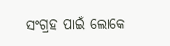ସଂଗ୍ରହ ପାଇଁ ଲୋକେ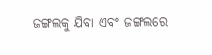ଜଙ୍ଗଲକୁ ଯିବା ଏବଂ ଜଙ୍ଗଲରେ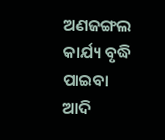ଅଣଜଙ୍ଗଲ କାର୍ଯ୍ୟ ବୃଦ୍ଧି ପାଇବା ଆଦି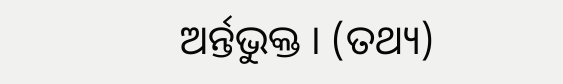ଅର୍ନ୍ତଭୁକ୍ତ । (ତଥ୍ୟ)